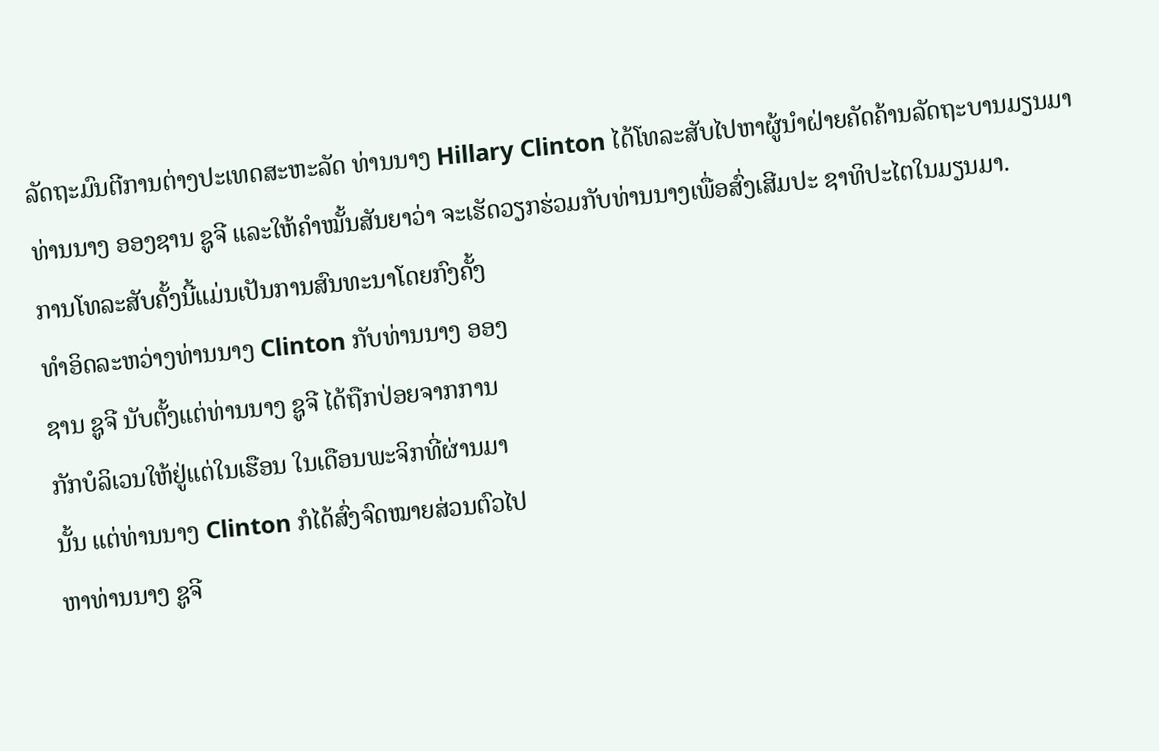ລັດຖະມົນຕີການຕ່າງປະເທດສະຫະລັດ ທ່ານນາງ Hillary Clinton ໄດ້ໂທລະສັບໄປຫາຜູ້ນຳຝ່າຍຄັດຄ້ານລັດຖະບານມຽນມາ ທ່ານນາງ ອອງຊານ ຊູຈີ ແລະໃຫ້ຄຳໝັ້ນສັນຍາວ່າ ຈະເຮັດວຽກຮ່ວມກັບທ່ານນາງເພື່ອສົ່ງເສີມປະ ຊາທິປະໄຕໃນມຽນມາ.
ການໂທລະສັບຄັ້ງນີ້ແມ່ນເປັນການສົນທະນາໂດຍກົງຄັ້ງ
ທຳອິດລະຫວ່າງທ່ານນາງ Clinton ກັບທ່ານນາງ ອອງ
ຊານ ຊູຈີ ນັບຕັ້ງແຕ່ທ່ານນາງ ຊູຈີ ໄດ້ຖືກປ່ອຍຈາກການ
ກັກບໍລິເວນໃຫ້ຢູ່ແຕ່ໃນເຮືອນ ໃນເດືອນພະຈິກທີ່ຜ່ານມາ
ນັ້ນ ແຕ່ທ່ານນາງ Clinton ກໍໄດ້ສົ່ງຈົດໝາຍສ່ວນຕົວໄປ
ຫາທ່ານນາງ ຊູຈີ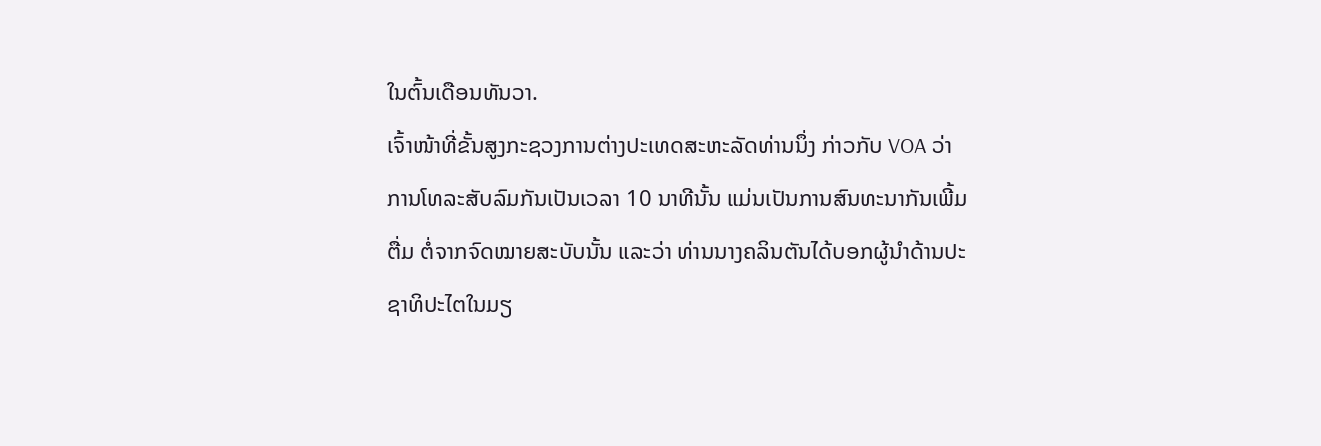ໃນຕົ້ນເດືອນທັນວາ.
ເຈົ້າໜ້າທີ່ຂັ້ນສູງກະຊວງການຕ່າງປະເທດສະຫະລັດທ່ານນຶ່ງ ກ່າວກັບ VOA ວ່າ ການໂທລະສັບລົມກັນເປັນເວລາ 10 ນາທີນັ້ນ ແມ່ນເປັນການສົນທະນາກັນເພີ້ມຕື່ມ ຕໍ່ຈາກຈົດໝາຍສະບັບນັ້ນ ແລະວ່າ ທ່ານນາງຄລິນຕັນໄດ້ບອກຜູ້ນຳດ້ານປະຊາທິປະໄຕໃນມຽ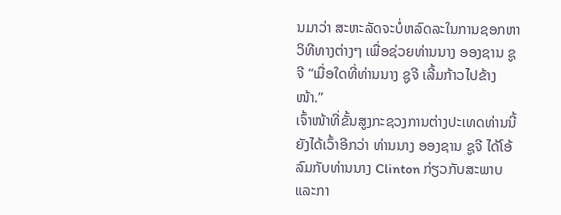ນມາວ່າ ສະຫະລັດຈະບໍ່ຫລົດລະໃນການຊອກຫາວິທີທາງຕ່າງໆ ເພື່ອຊ່ວຍທ່ານນາງ ອອງຊານ ຊູຈີ “ເມື່ອໃດທີ່ທ່ານນາງ ຊູຈີ ເລີ້ມກ້າວໄປຂ້າງໜ້າ.”
ເຈົ້າໜ້າທີ່ຂັ້ນສູງກະຊວງການຕ່າງປະເທດທ່ານນີ້ ຍັງໄດ້ເວົ້າອີກວ່າ ທ່ານນາງ ອອງຊານ ຊູຈີ ໄດ້ໂອ້ລົມກັບທ່ານນາງ Clinton ກ່ຽວກັບສະພາບ ແລະກາ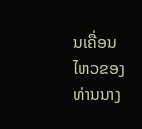ນເຄື່ອນໄຫວຂອງທ່ານນາງ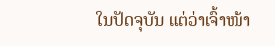ໃນປັດຈຸບັນ ແຕ່ວ່າເຈົ້າໜ້າ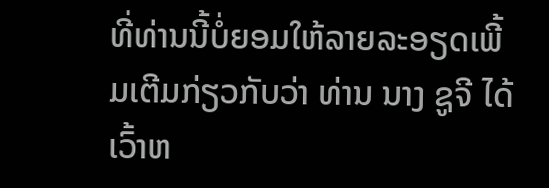ທີ່ທ່ານນີ້ບໍ່ຍອມໃຫ້ລາຍລະອຽດເພີ້ມເຕີມກ່ຽວກັບວ່າ ທ່ານ ນາງ ຊູຈີ ໄດ້ເວົ້າຫ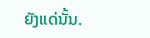ຍັງແດ່ນັ້ນ.